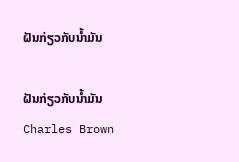ຝັນກ່ຽວກັບນ້ຳມັນ

ຝັນກ່ຽວກັບນ້ຳມັນ
Charles Brown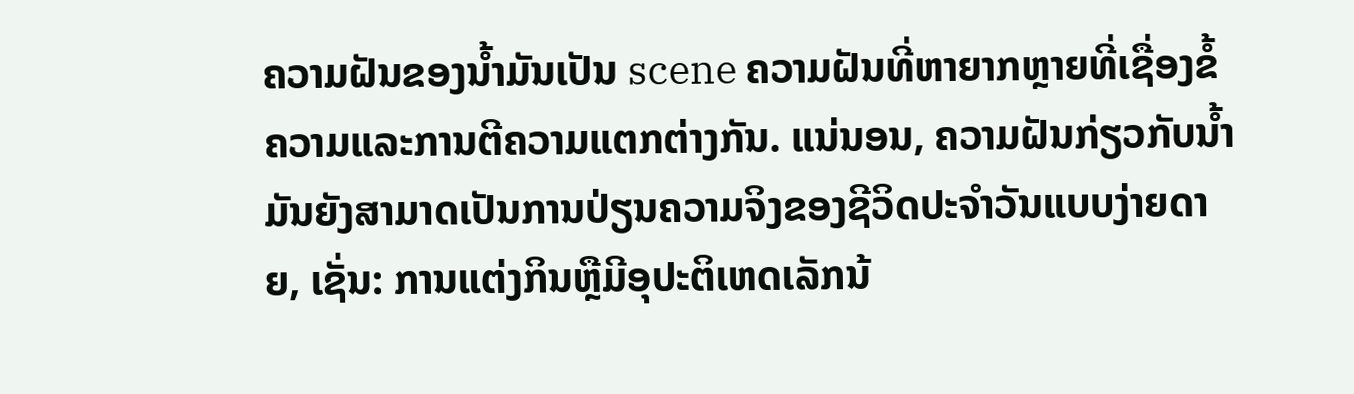ຄວາມຝັນຂອງນ້ຳມັນເປັນ scene ຄວາມຝັນທີ່ຫາຍາກຫຼາຍທີ່ເຊື່ອງຂໍ້ຄວາມແລະການຕີຄວາມແຕກຕ່າງກັນ. ແນ່ນອນ, ຄວາມຝັນກ່ຽວກັບນໍ້າມັນຍັງສາມາດເປັນການປ່ຽນຄວາມຈິງຂອງຊີວິດປະຈໍາວັນແບບງ່າຍດາຍ, ເຊັ່ນ: ການແຕ່ງກິນຫຼືມີອຸປະຕິເຫດເລັກນ້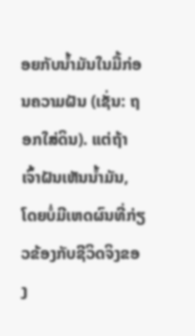ອຍກັບນ້ຳມັນໃນມື້ກ່ອນຄວາມຝັນ (ເຊັ່ນ: ຖອກໃສ່ດິນ). ແຕ່ຖ້າເຈົ້າຝັນເຫັນນ້ຳມັນ, ໂດຍບໍ່ມີເຫດຜົນທີ່ກ່ຽວຂ້ອງກັບຊີວິດຈິງຂອງ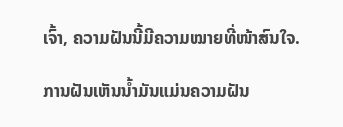ເຈົ້າ, ຄວາມຝັນນີ້ມີຄວາມໝາຍທີ່ໜ້າສົນໃຈ.

ການຝັນເຫັນນ້ຳມັນແມ່ນຄວາມຝັນ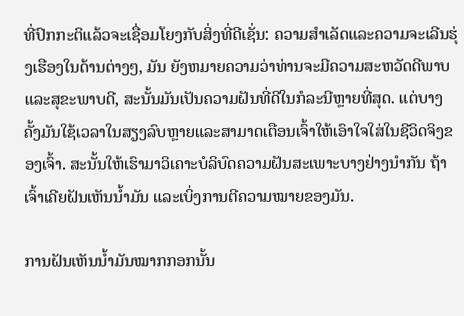ທີ່ປົກກະຕິແລ້ວຈະເຊື່ອມໂຍງກັບສິ່ງທີ່ດີເຊັ່ນ: ຄວາມສຳເລັດແລະຄວາມຈະເລີນຮຸ່ງເຮືອງໃນດ້ານຕ່າງໆ, ມັນ ຍັງຫມາຍຄວາມວ່າທ່ານຈະມີຄວາມສະຫວັດດີພາບແລະສຸຂະພາບດີ, ສະນັ້ນມັນເປັນຄວາມຝັນທີ່ດີໃນກໍລະນີຫຼາຍທີ່ສຸດ. ແຕ່ບາງຄັ້ງມັນໃຊ້ເວລາໃນສຽງລົບຫຼາຍແລະສາມາດເຕືອນເຈົ້າໃຫ້ເອົາໃຈໃສ່ໃນຊີວິດຈິງຂອງເຈົ້າ. ສະນັ້ນໃຫ້ເຮົາມາວິເຄາະບໍລິບົດຄວາມຝັນສະເພາະບາງຢ່າງນຳກັນ ຖ້າເຈົ້າເຄີຍຝັນເຫັນນ້ຳມັນ ແລະເບິ່ງການຕີຄວາມໝາຍຂອງມັນ.

ການຝັນເຫັນນ້ຳມັນໝາກກອກນັ້ນ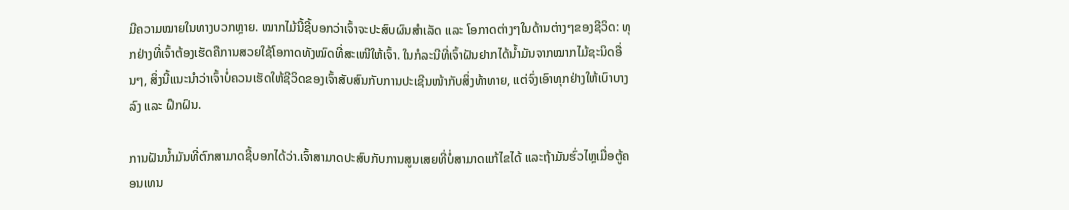ມີຄວາມໝາຍໃນທາງບວກຫຼາຍ. ໝາກໄມ້ນີ້ຊີ້ບອກວ່າເຈົ້າຈະປະສົບຜົນສຳເລັດ ແລະ ໂອກາດຕ່າງໆໃນດ້ານຕ່າງໆຂອງຊີວິດ: ທຸກຢ່າງທີ່ເຈົ້າຕ້ອງເຮັດຄືການສວຍໃຊ້ໂອກາດທັງໝົດທີ່ສະເໜີໃຫ້ເຈົ້າ. ໃນກໍລະນີທີ່ເຈົ້າຝັນຢາກໄດ້ນ້ຳມັນຈາກໝາກໄມ້ຊະນິດອື່ນໆ, ສິ່ງນີ້ແນະນຳວ່າເຈົ້າບໍ່ຄວນເຮັດໃຫ້ຊີວິດຂອງເຈົ້າສັບສົນກັບການປະເຊີນໜ້າກັບສິ່ງທ້າທາຍ, ແຕ່ຈົ່ງເອົາທຸກຢ່າງໃຫ້ເບົາບາງລົງ ແລະ ຝຶກຝົນ.

ການຝັນນ້ຳມັນທີ່ຕົກສາມາດຊີ້ບອກໄດ້ວ່າ.ເຈົ້າສາມາດປະສົບກັບການສູນເສຍທີ່ບໍ່ສາມາດແກ້ໄຂໄດ້ ແລະຖ້າມັນຮົ່ວໄຫຼເມື່ອຕູ້ຄອນເທນ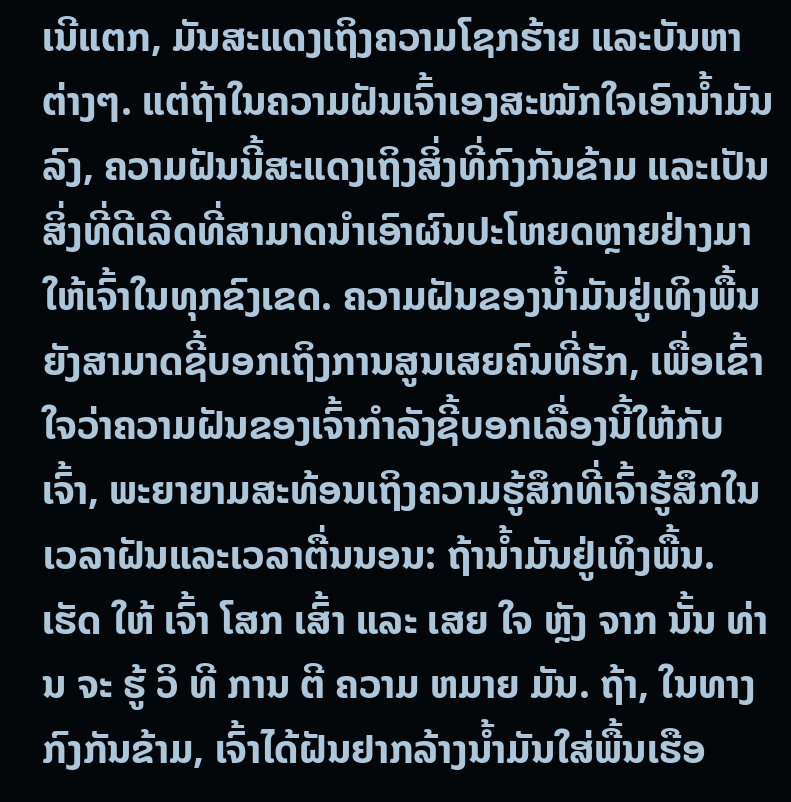ເນີແຕກ, ມັນສະແດງເຖິງຄວາມໂຊກຮ້າຍ ແລະບັນຫາຕ່າງໆ. ແຕ່ຖ້າໃນຄວາມຝັນເຈົ້າເອງສະໝັກໃຈເອົານ້ຳມັນລົງ, ຄວາມຝັນນີ້ສະແດງເຖິງສິ່ງທີ່ກົງກັນຂ້າມ ແລະເປັນສິ່ງທີ່ດີເລີດທີ່ສາມາດນຳເອົາຜົນປະໂຫຍດຫຼາຍຢ່າງມາໃຫ້ເຈົ້າໃນທຸກຂົງເຂດ. ຄວາມຝັນຂອງນໍ້າມັນຢູ່ເທິງພື້ນຍັງສາມາດຊີ້ບອກເຖິງການສູນເສຍຄົນທີ່ຮັກ, ເພື່ອເຂົ້າໃຈວ່າຄວາມຝັນຂອງເຈົ້າກໍາລັງຊີ້ບອກເລື່ອງນີ້ໃຫ້ກັບເຈົ້າ, ພະຍາຍາມສະທ້ອນເຖິງຄວາມຮູ້ສຶກທີ່ເຈົ້າຮູ້ສຶກໃນເວລາຝັນແລະເວລາຕື່ນນອນ: ຖ້ານໍ້າມັນຢູ່ເທິງພື້ນ. ເຮັດ ໃຫ້ ເຈົ້າ ໂສກ ເສົ້າ ແລະ ເສຍ ໃຈ ຫຼັງ ຈາກ ນັ້ນ ທ່ານ ຈະ ຮູ້ ວິ ທີ ການ ຕີ ຄວາມ ຫມາຍ ມັນ. ຖ້າ, ໃນທາງກົງກັນຂ້າມ, ເຈົ້າໄດ້ຝັນຢາກລ້າງນໍ້າມັນໃສ່ພື້ນເຮືອ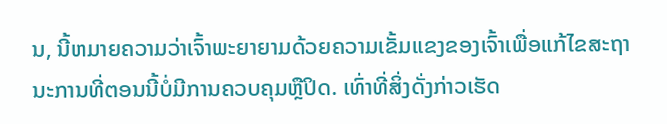ນ, ນີ້ຫມາຍຄວາມວ່າເຈົ້າພະຍາຍາມດ້ວຍຄວາມເຂັ້ມແຂງຂອງເຈົ້າເພື່ອແກ້ໄຂສະຖານະການທີ່ຕອນນີ້ບໍ່ມີການຄວບຄຸມຫຼືປິດ. ເທົ່າທີ່ສິ່ງດັ່ງກ່າວເຮັດ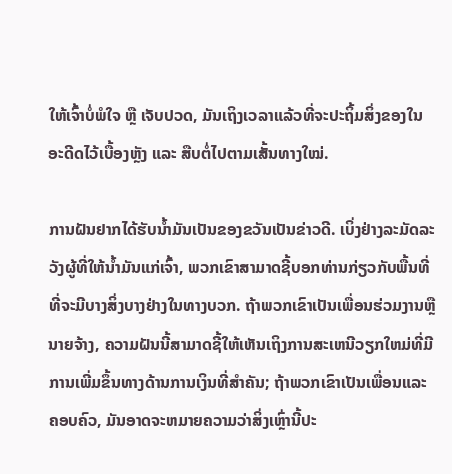ໃຫ້ເຈົ້າບໍ່ພໍໃຈ ຫຼື ເຈັບປວດ, ມັນເຖິງເວລາແລ້ວທີ່ຈະປະຖິ້ມສິ່ງຂອງໃນອະດີດໄວ້ເບື້ອງຫຼັງ ແລະ ສືບຕໍ່ໄປຕາມເສັ້ນທາງໃໝ່.

ການຝັນຢາກໄດ້ຮັບນ້ຳມັນເປັນຂອງຂວັນເປັນຂ່າວດີ. ເບິ່ງຢ່າງລະມັດລະວັງຜູ້ທີ່ໃຫ້ນ້ຳມັນແກ່ເຈົ້າ, ພວກເຂົາສາມາດຊີ້ບອກທ່ານກ່ຽວກັບພື້ນທີ່ທີ່ຈະມີບາງສິ່ງບາງຢ່າງໃນທາງບວກ. ຖ້າພວກເຂົາເປັນເພື່ອນຮ່ວມງານຫຼືນາຍຈ້າງ, ຄວາມຝັນນີ້ສາມາດຊີ້ໃຫ້ເຫັນເຖິງການສະເຫນີວຽກໃຫມ່ທີ່ມີການເພີ່ມຂຶ້ນທາງດ້ານການເງິນທີ່ສໍາຄັນ; ຖ້າພວກເຂົາເປັນເພື່ອນແລະຄອບຄົວ, ມັນອາດຈະຫມາຍຄວາມວ່າສິ່ງເຫຼົ່ານີ້ປະ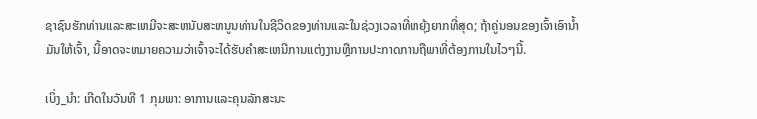ຊາຊົນຮັກທ່ານແລະສະເຫມີຈະສະຫນັບສະຫນູນທ່ານໃນຊີວິດຂອງທ່ານແລະໃນຊ່ວງເວລາທີ່ຫຍຸ້ງຍາກທີ່ສຸດ; ຖ້າຄູ່ນອນຂອງເຈົ້າເອົານໍ້າມັນໃຫ້ເຈົ້າ, ນີ້ອາດຈະຫມາຍຄວາມວ່າເຈົ້າຈະໄດ້ຮັບຄໍາສະເຫນີການແຕ່ງງານຫຼືການປະກາດການຖືພາທີ່ຕ້ອງການໃນໄວໆນີ້.

ເບິ່ງ_ນຳ: ເກີດໃນວັນທີ 1 ກຸມພາ: ອາການແລະຄຸນລັກສະນະ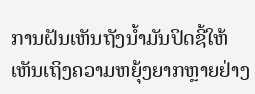ການຝັນເຫັນຖັງນ້ຳມັນປິດຊີ້ໃຫ້ເຫັນເຖິງຄວາມຫຍຸ້ງຍາກຫຼາຍຢ່າງ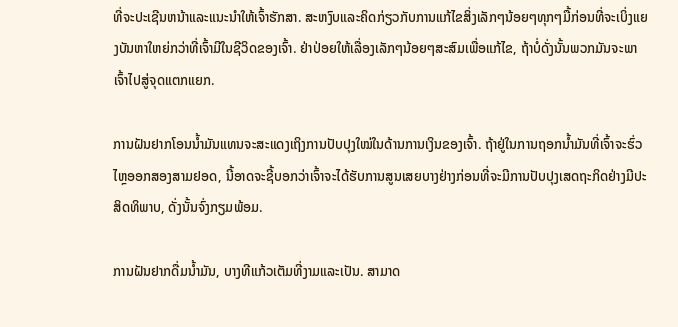ທີ່ຈະປະເຊີນຫນ້າແລະແນະນໍາໃຫ້ເຈົ້າຮັກສາ. ສະຫງົບແລະຄິດກ່ຽວກັບການແກ້ໄຂສິ່ງເລັກໆນ້ອຍໆທຸກໆມື້ກ່ອນທີ່ຈະເບິ່ງແຍງບັນຫາໃຫຍ່ກວ່າທີ່ເຈົ້າມີໃນຊີວິດຂອງເຈົ້າ. ຢ່າປ່ອຍໃຫ້ເລື່ອງເລັກໆນ້ອຍໆສະສົມເພື່ອແກ້ໄຂ, ຖ້າບໍ່ດັ່ງນັ້ນພວກມັນຈະພາເຈົ້າໄປສູ່ຈຸດແຕກແຍກ.

ການຝັນຢາກໂອນນ້ຳມັນແທນຈະສະແດງເຖິງການປັບປຸງໃໝ່ໃນດ້ານການເງິນຂອງເຈົ້າ. ຖ້າຢູ່ໃນການຖອກນ້ຳມັນທີ່ເຈົ້າຈະຮົ່ວໄຫຼອອກສອງສາມຢອດ, ນີ້ອາດຈະຊີ້ບອກວ່າເຈົ້າຈະໄດ້ຮັບການສູນເສຍບາງຢ່າງກ່ອນທີ່ຈະມີການປັບປຸງເສດຖະກິດຢ່າງມີປະສິດທິພາບ, ດັ່ງນັ້ນຈົ່ງກຽມພ້ອມ.

ການຝັນຢາກດື່ມນ້ຳມັນ, ບາງທີແກ້ວເຕັມທີ່ງາມແລະເປັນ. ສາມາດ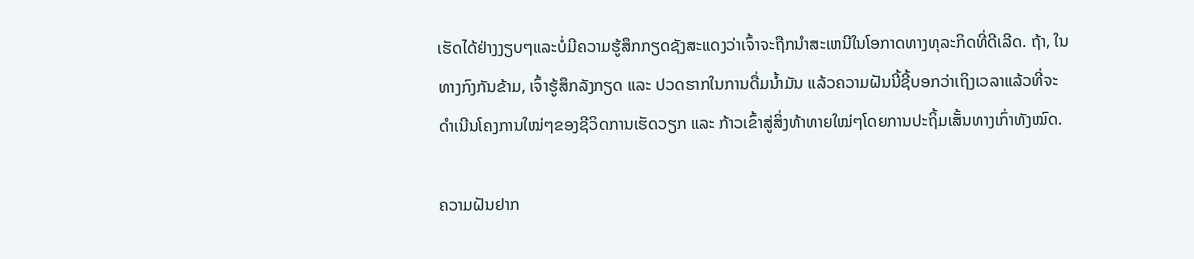ເຮັດໄດ້ຢ່າງງຽບໆແລະບໍ່ມີຄວາມຮູ້ສຶກກຽດຊັງສະແດງວ່າເຈົ້າຈະຖືກນໍາສະເຫນີໃນໂອກາດທາງທຸລະກິດທີ່ດີເລີດ. ຖ້າ, ໃນທາງກົງກັນຂ້າມ, ເຈົ້າຮູ້ສຶກລັງກຽດ ແລະ ປວດຮາກໃນການດື່ມນ້ຳມັນ ແລ້ວຄວາມຝັນນີ້ຊີ້ບອກວ່າເຖິງເວລາແລ້ວທີ່ຈະດຳເນີນໂຄງການໃໝ່ໆຂອງຊີວິດການເຮັດວຽກ ແລະ ກ້າວເຂົ້າສູ່ສິ່ງທ້າທາຍໃໝ່ໆໂດຍການປະຖິ້ມເສັ້ນທາງເກົ່າທັງໝົດ.

ຄວາມຝັນຢາກ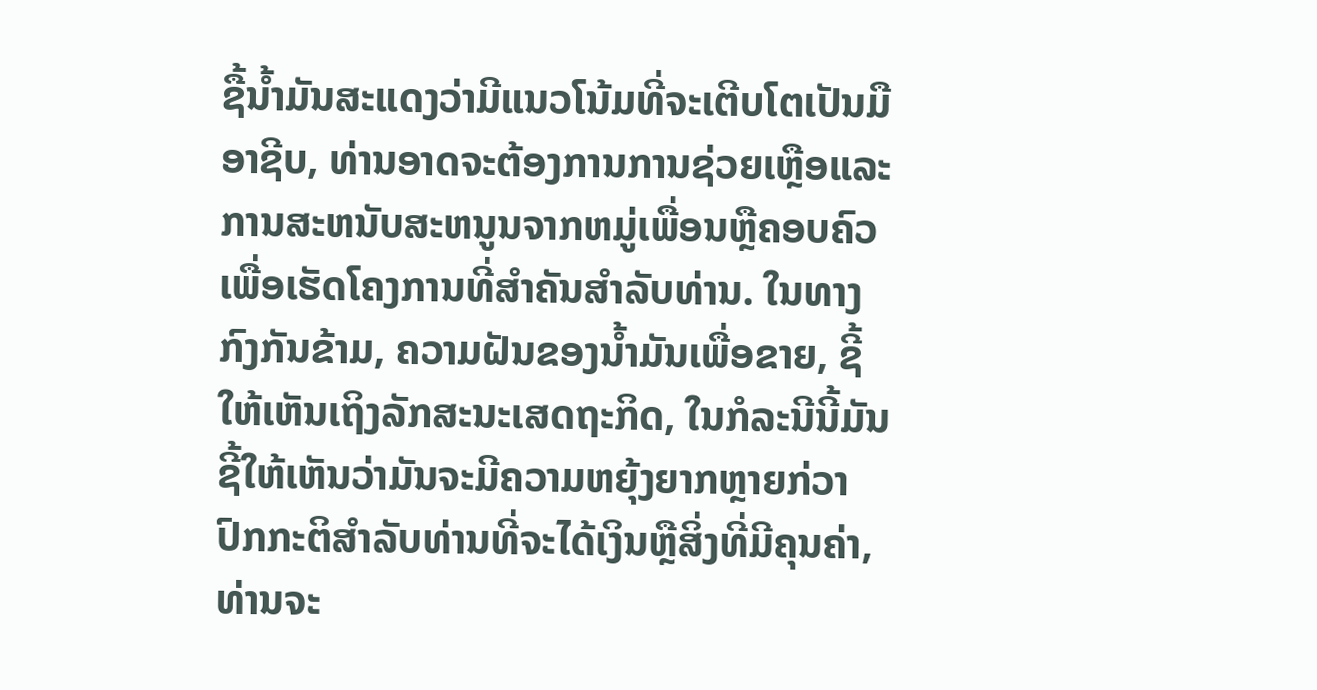ຊື້ນ້ຳມັນສະແດງວ່າມີແນວໂນ້ມທີ່ຈະເຕີບໂຕເປັນມືອາຊີບ, ທ່ານອາດຈະຕ້ອງການການຊ່ວຍເຫຼືອແລະການສະຫນັບສະຫນູນຈາກຫມູ່ເພື່ອນຫຼືຄອບຄົວເພື່ອເຮັດໂຄງການທີ່ສໍາຄັນສໍາລັບທ່ານ. ໃນທາງກົງກັນຂ້າມ, ຄວາມຝັນຂອງນ້ຳມັນເພື່ອຂາຍ, ຊີ້ໃຫ້ເຫັນເຖິງລັກສະນະເສດຖະກິດ, ໃນກໍລະນີນີ້ມັນຊີ້ໃຫ້ເຫັນວ່າມັນຈະມີຄວາມຫຍຸ້ງຍາກຫຼາຍກ່ວາປົກກະຕິສໍາລັບທ່ານທີ່ຈະໄດ້ເງິນຫຼືສິ່ງທີ່ມີຄຸນຄ່າ, ທ່ານຈະ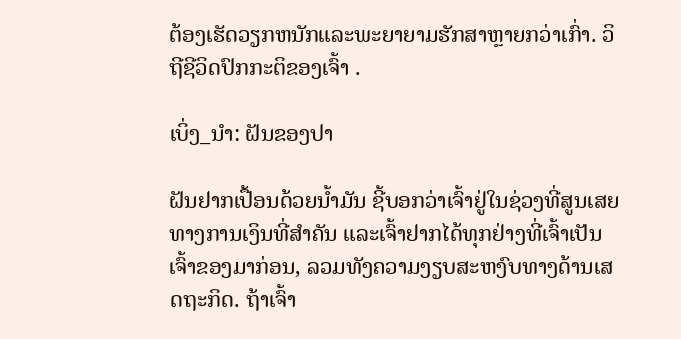ຕ້ອງເຮັດວຽກຫນັກແລະພະຍາຍາມຮັກສາຫຼາຍກວ່າເກົ່າ. ວິຖີຊີວິດປົກກະຕິຂອງເຈົ້າ .

ເບິ່ງ_ນຳ: ຝັນຂອງປາ

ຝັນຢາກເປື້ອນດ້ວຍນໍ້າມັນ ຊີ້ບອກວ່າເຈົ້າຢູ່ໃນຊ່ວງທີ່ສູນເສຍທາງການເງິນທີ່ສຳຄັນ ແລະເຈົ້າຢາກໄດ້ທຸກຢ່າງທີ່ເຈົ້າເປັນເຈົ້າຂອງມາກ່ອນ, ລວມທັງຄວາມງຽບສະຫງົບທາງດ້ານເສດຖະກິດ. ຖ້າເຈົ້າ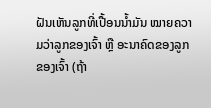ຝັນເຫັນລູກທີ່ເປື້ອນນໍ້າມັນ ໝາຍຄວາມວ່າລູກຂອງເຈົ້າ ຫຼື ອະນາຄົດຂອງລູກຂອງເຈົ້າ (ຖ້າ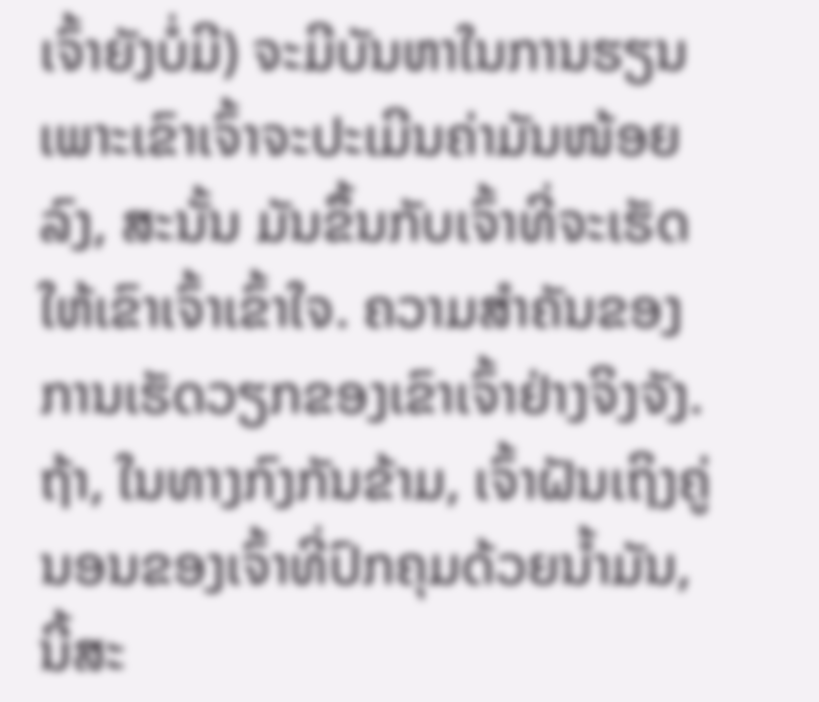ເຈົ້າຍັງບໍ່ມີ) ຈະມີບັນຫາໃນການຮຽນ ເພາະເຂົາເຈົ້າຈະປະເມີນຄ່າມັນໜ້ອຍລົງ, ສະນັ້ນ ມັນຂຶ້ນກັບເຈົ້າທີ່ຈະເຮັດໃຫ້ເຂົາເຈົ້າເຂົ້າໃຈ. ຄວາມສໍາຄັນຂອງການເຮັດວຽກຂອງເຂົາເຈົ້າຢ່າງຈິງຈັງ. ຖ້າ, ໃນທາງກົງກັນຂ້າມ, ເຈົ້າຝັນເຖິງຄູ່ນອນຂອງເຈົ້າທີ່ປົກຄຸມດ້ວຍນໍ້າມັນ, ນີ້ສະ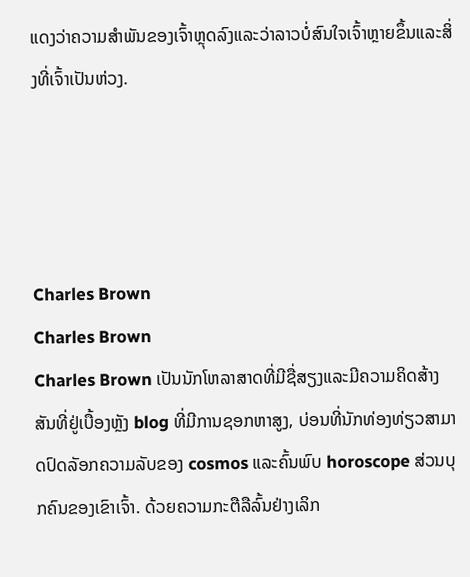ແດງວ່າຄວາມສໍາພັນຂອງເຈົ້າຫຼຸດລົງແລະວ່າລາວບໍ່ສົນໃຈເຈົ້າຫຼາຍຂຶ້ນແລະສິ່ງທີ່ເຈົ້າເປັນຫ່ວງ.




Charles Brown
Charles Brown
Charles Brown ເປັນນັກໂຫລາສາດທີ່ມີຊື່ສຽງແລະມີຄວາມຄິດສ້າງສັນທີ່ຢູ່ເບື້ອງຫຼັງ blog ທີ່ມີການຊອກຫາສູງ, ບ່ອນທີ່ນັກທ່ອງທ່ຽວສາມາດປົດລັອກຄວາມລັບຂອງ cosmos ແລະຄົ້ນພົບ horoscope ສ່ວນບຸກຄົນຂອງເຂົາເຈົ້າ. ດ້ວຍຄວາມກະຕືລືລົ້ນຢ່າງເລິກ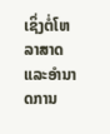ເຊິ່ງຕໍ່ໂຫລາສາດແລະອໍານາດການ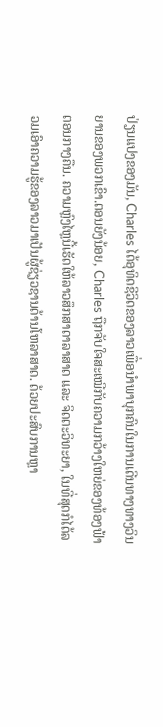ປ່ຽນແປງຂອງມັນ, Charles ໄດ້ອຸທິດຊີວິດຂອງລາວເພື່ອນໍາພາບຸກຄົນໃນການເດີນທາງທາງວິນຍານຂອງພວກເຂົາ.ຕອນຍັງນ້ອຍ, Charles ຖືກຈັບໃຈສະເໝີກັບຄວາມກວ້າງໃຫຍ່ຂອງທ້ອງຟ້າຕອນກາງຄືນ. ຄວາມຫຼົງໄຫຼນີ້ເຮັດໃຫ້ລາວສຶກສາດາລາສາດ ແລະ ຈິດຕະວິທະຍາ, ໃນທີ່ສຸດກໍໄດ້ລວມເອົາຄວາມຮູ້ຂອງລາວມາເປັນຜູ້ຊ່ຽວຊານດ້ານໂຫລາສາດ. ດ້ວຍປະສົບການຫຼາ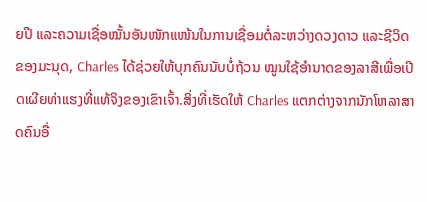ຍປີ ແລະຄວາມເຊື່ອໝັ້ນອັນໜັກແໜ້ນໃນການເຊື່ອມຕໍ່ລະຫວ່າງດວງດາວ ແລະຊີວິດຂອງມະນຸດ, Charles ໄດ້ຊ່ວຍໃຫ້ບຸກຄົນນັບບໍ່ຖ້ວນ ໝູນໃຊ້ອຳນາດຂອງລາສີເພື່ອເປີດເຜີຍທ່າແຮງທີ່ແທ້ຈິງຂອງເຂົາເຈົ້າ.ສິ່ງທີ່ເຮັດໃຫ້ Charles ແຕກຕ່າງຈາກນັກໂຫລາສາດຄົນອື່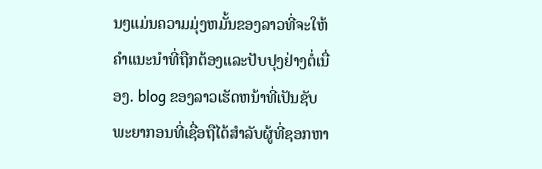ນໆແມ່ນຄວາມມຸ່ງຫມັ້ນຂອງລາວທີ່ຈະໃຫ້ຄໍາແນະນໍາທີ່ຖືກຕ້ອງແລະປັບປຸງຢ່າງຕໍ່ເນື່ອງ. blog ຂອງລາວເຮັດຫນ້າທີ່ເປັນຊັບພະຍາກອນທີ່ເຊື່ອຖືໄດ້ສໍາລັບຜູ້ທີ່ຊອກຫາ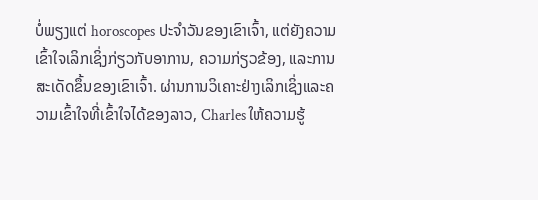ບໍ່ພຽງແຕ່ horoscopes ປະຈໍາວັນຂອງເຂົາເຈົ້າ, ແຕ່ຍັງຄວາມເຂົ້າໃຈເລິກເຊິ່ງກ່ຽວກັບອາການ, ຄວາມກ່ຽວຂ້ອງ, ແລະການສະເດັດຂຶ້ນຂອງເຂົາເຈົ້າ. ຜ່ານການວິເຄາະຢ່າງເລິກເຊິ່ງແລະຄວາມເຂົ້າໃຈທີ່ເຂົ້າໃຈໄດ້ຂອງລາວ, Charles ໃຫ້ຄວາມຮູ້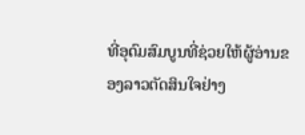ທີ່ອຸດົມສົມບູນທີ່ຊ່ວຍໃຫ້ຜູ້ອ່ານຂອງລາວຕັດສິນໃຈຢ່າງ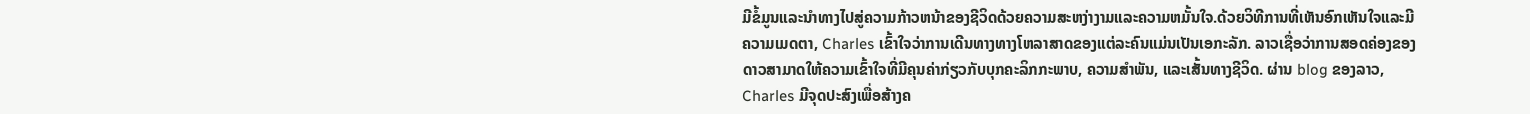ມີຂໍ້ມູນແລະນໍາທາງໄປສູ່ຄວາມກ້າວຫນ້າຂອງຊີວິດດ້ວຍຄວາມສະຫງ່າງາມແລະຄວາມຫມັ້ນໃຈ.ດ້ວຍວິທີການທີ່ເຫັນອົກເຫັນໃຈແລະມີຄວາມເມດຕາ, Charles ເຂົ້າໃຈວ່າການເດີນທາງທາງໂຫລາສາດຂອງແຕ່ລະຄົນແມ່ນເປັນເອກະລັກ. ລາວເຊື່ອວ່າການສອດຄ່ອງຂອງດາວສາມາດໃຫ້ຄວາມເຂົ້າໃຈທີ່ມີຄຸນຄ່າກ່ຽວກັບບຸກຄະລິກກະພາບ, ຄວາມສໍາພັນ, ແລະເສັ້ນທາງຊີວິດ. ຜ່ານ blog ຂອງລາວ, Charles ມີຈຸດປະສົງເພື່ອສ້າງຄ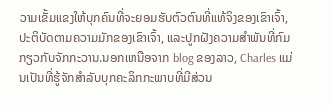ວາມເຂັ້ມແຂງໃຫ້ບຸກຄົນທີ່ຈະຍອມຮັບຕົວຕົນທີ່ແທ້ຈິງຂອງເຂົາເຈົ້າ, ປະຕິບັດຕາມຄວາມມັກຂອງເຂົາເຈົ້າ, ແລະປູກຝັງຄວາມສໍາພັນທີ່ກົມກຽວກັບຈັກກະວານ.ນອກເຫນືອຈາກ blog ຂອງລາວ, Charles ແມ່ນເປັນທີ່ຮູ້ຈັກສໍາລັບບຸກຄະລິກກະພາບທີ່ມີສ່ວນ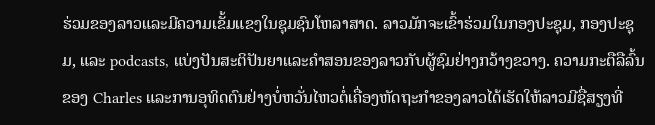ຮ່ວມຂອງລາວແລະມີຄວາມເຂັ້ມແຂງໃນຊຸມຊົນໂຫລາສາດ. ລາວມັກຈະເຂົ້າຮ່ວມໃນກອງປະຊຸມ, ກອງປະຊຸມ, ແລະ podcasts, ແບ່ງປັນສະຕິປັນຍາແລະຄໍາສອນຂອງລາວກັບຜູ້ຊົມຢ່າງກວ້າງຂວາງ. ຄວາມກະຕືລືລົ້ນຂອງ Charles ແລະການອຸທິດຕົນຢ່າງບໍ່ຫວັ່ນໄຫວຕໍ່ເຄື່ອງຫັດຖະກໍາຂອງລາວໄດ້ເຮັດໃຫ້ລາວມີຊື່ສຽງທີ່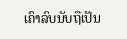ເຄົາລົບນັບຖືເປັນ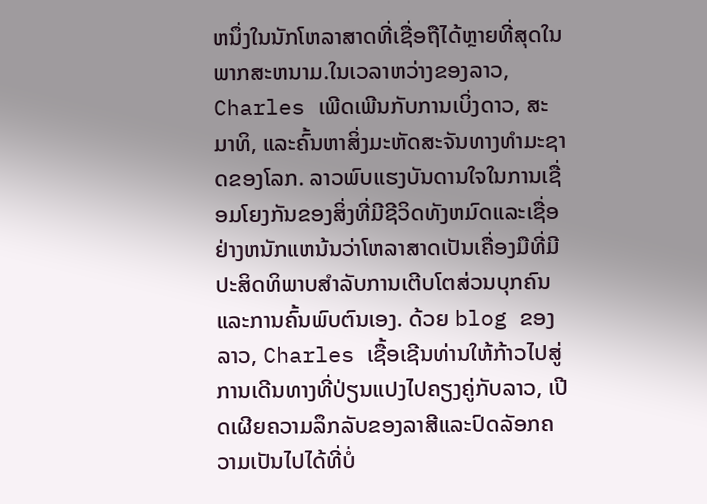ຫນຶ່ງໃນນັກໂຫລາສາດທີ່ເຊື່ອຖືໄດ້ຫຼາຍທີ່ສຸດໃນພາກສະຫນາມ.ໃນເວລາຫວ່າງຂອງລາວ, Charles ເພີດເພີນກັບການເບິ່ງດາວ, ສະມາທິ, ແລະຄົ້ນຫາສິ່ງມະຫັດສະຈັນທາງທໍາມະຊາດຂອງໂລກ. ລາວພົບແຮງບັນດານໃຈໃນການເຊື່ອມໂຍງກັນຂອງສິ່ງທີ່ມີຊີວິດທັງຫມົດແລະເຊື່ອຢ່າງຫນັກແຫນ້ນວ່າໂຫລາສາດເປັນເຄື່ອງມືທີ່ມີປະສິດທິພາບສໍາລັບການເຕີບໂຕສ່ວນບຸກຄົນແລະການຄົ້ນພົບຕົນເອງ. ດ້ວຍ blog ຂອງລາວ, Charles ເຊື້ອເຊີນທ່ານໃຫ້ກ້າວໄປສູ່ການເດີນທາງທີ່ປ່ຽນແປງໄປຄຽງຄູ່ກັບລາວ, ເປີດເຜີຍຄວາມລຶກລັບຂອງລາສີແລະປົດລັອກຄວາມເປັນໄປໄດ້ທີ່ບໍ່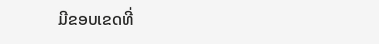ມີຂອບເຂດທີ່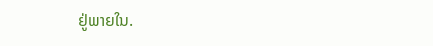ຢູ່ພາຍໃນ.